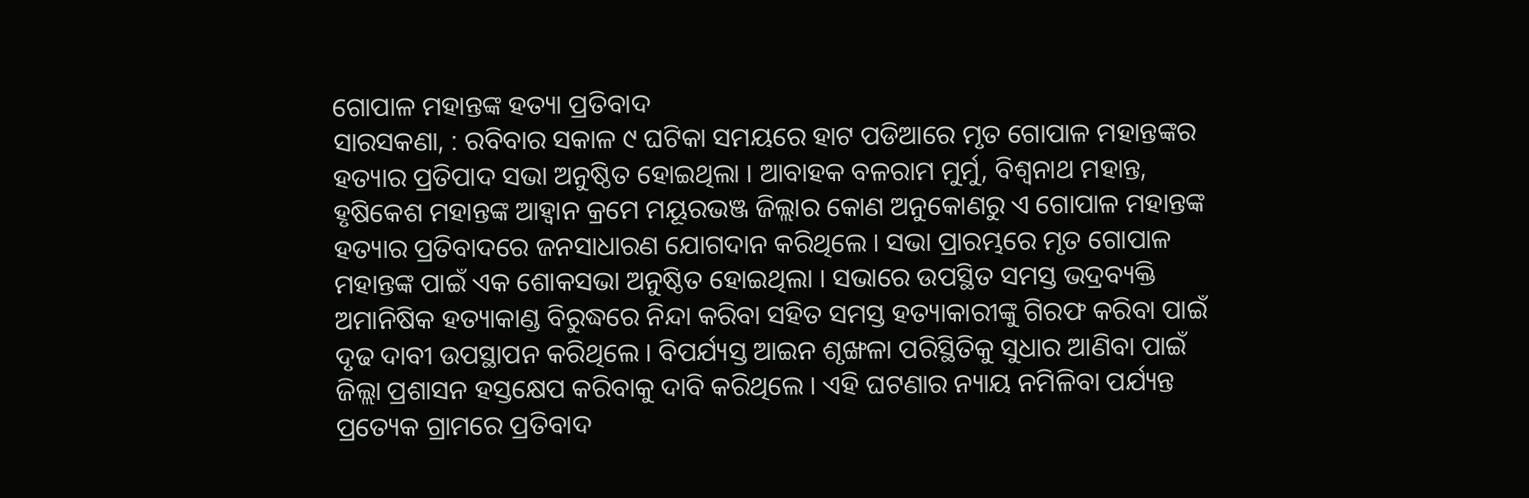ଗୋପାଳ ମହାନ୍ତଙ୍କ ହତ୍ୟା ପ୍ରତିବାଦ
ସାରସକଣା, : ରବିବାର ସକାଳ ୯ ଘଟିକା ସମୟରେ ହାଟ ପଡିଆରେ ମୃତ ଗୋପାଳ ମହାନ୍ତଙ୍କର ହତ୍ୟାର ପ୍ରତିପାଦ ସଭା ଅନୁଷ୍ଠିତ ହୋଇଥିଲା । ଆବାହକ ବଳରାମ ମୁର୍ମୁ, ବିଶ୍ୱନାଥ ମହାନ୍ତ, ହୃଷିକେଶ ମହାନ୍ତଙ୍କ ଆହ୍ୱାନ କ୍ରମେ ମୟୂରଭଞ୍ଜ ଜିଲ୍ଲାର କୋଣ ଅନୁକୋଣରୁ ଏ ଗୋପାଳ ମହାନ୍ତଙ୍କ ହତ୍ୟାର ପ୍ରତିବାଦରେ ଜନସାଧାରଣ ଯୋଗଦାନ କରିଥିଲେ । ସଭା ପ୍ରାରମ୍ଭରେ ମୃତ ଗୋପାଳ ମହାନ୍ତଙ୍କ ପାଇଁ ଏକ ଶୋକସଭା ଅନୁଷ୍ଠିତ ହୋଇଥିଲା । ସଭାରେ ଉପସ୍ଥିତ ସମସ୍ତ ଭଦ୍ରବ୍ୟକ୍ତି ଅମାନିଷିକ ହତ୍ୟାକାଣ୍ଡ ବିରୁଦ୍ଧରେ ନିନ୍ଦା କରିବା ସହିତ ସମସ୍ତ ହତ୍ୟାକାରୀଙ୍କୁ ଗିରଫ କରିବା ପାଇଁ ଦୃଢ ଦାବୀ ଉପସ୍ଥାପନ କରିଥିଲେ । ବିପର୍ଯ୍ୟସ୍ତ ଆଇନ ଶୃଙ୍ଖଳା ପରିସ୍ଥିତିକୁ ସୁଧାର ଆଣିବା ପାଇଁ ଜିଲ୍ଲା ପ୍ରଶାସନ ହସ୍ତକ୍ଷେପ କରିବାକୁ ଦାବି କରିଥିଲେ । ଏହି ଘଟଣାର ନ୍ୟାୟ ନମିଳିବା ପର୍ଯ୍ୟନ୍ତ ପ୍ରତ୍ୟେକ ଗ୍ରାମରେ ପ୍ରତିବାଦ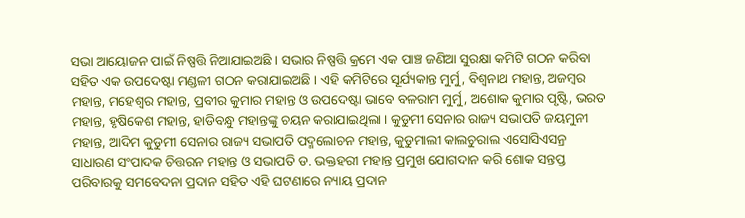ସଭା ଆୟୋଜନ ପାଇଁ ନିଷ୍ପତ୍ତି ନିଆଯାଇଅଛି । ସଭାର ନିଷ୍ପତ୍ତି କ୍ରମେ ଏକ ପାଞ୍ଚ ଜଣିଆ ସୁରକ୍ଷା କମିଟି ଗଠନ କରିବା ସହିତ ଏକ ଉପଦେଷ୍ଟା ମଣ୍ଡଳୀ ଗଠନ କରାଯାଇଅଛି । ଏହି କମିଟିରେ ସୂର୍ଯ୍ୟକାନ୍ତ ମୁର୍ମୁ, ବିଶ୍ୱନାଥ ମହାନ୍ତ, ଅଜମ୍ବର ମହାନ୍ତ, ମହେଶ୍ୱର ମହାନ୍ତ, ପ୍ରବୀର କୁମାର ମହାନ୍ତ ଓ ଉପଦେଷ୍ଟା ଭାବେ ବଳରାମ ମୁର୍ମୁ, ଅଶୋକ କୁମାର ପୃଷ୍ଟି, ଭରତ ମହାନ୍ତ, ହୃଷିକେଶ ମହାନ୍ତ, ହାଡିବନ୍ଧୁ ମହାନ୍ତଙ୍କୁ ଚୟନ କରାଯାଇଥିଲା । କୁଡୁମୀ ସେନାର ରାଜ୍ୟ ସଭାପତି ଜୟମୁନୀ ମହାନ୍ତ, ଆଦିମ କୁଡୁମୀ ସେନାର ରାଜ୍ୟ ସଭାପତି ପଦ୍ମଲୋଚନ ମହାନ୍ତ, କୁଡୁମାଲୀ କାଲଚୁରାଲ ଏସୋସିଏସନ୍ର ସାଧାରଣ ସଂପାଦକ ଚିତ୍ତରନ ମହାନ୍ତ ଓ ସଭାପତି ଡ. ଭକ୍ତହରୀ ମହାନ୍ତ ପ୍ରମୁଖ ଯୋଗଦାନ କରି ଶୋକ ସନ୍ତପ୍ତ ପରିବାରକୁ ସମବେଦନା ପ୍ରଦାନ ସହିତ ଏହି ଘଟଣାରେ ନ୍ୟାୟ ପ୍ରଦାନ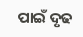ପାଇଁ ଦୃଢ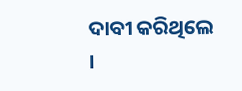ଦାବୀ କରିଥିଲେ ।